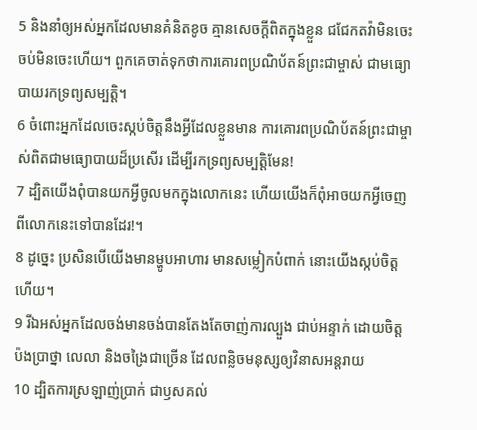5 និងនាំឲ្យអស់អ្នកដែលមានគំនិតខូច គ្មានសេចក្ដីពិតក្នុងខ្លួន ជជែកតវ៉ាមិនចេះចប់មិនចេះហើយ។ ពួកគេចាត់ទុកថាការគោរពប្រណិប័តន៍ព្រះជាម្ចាស់ ជាមធ្យោបាយរកទ្រព្យសម្បត្តិ។
6 ចំពោះអ្នកដែលចេះស្កប់ចិត្តនឹងអ្វីដែលខ្លួនមាន ការគោរពប្រណិប័តន៍ព្រះជាម្ចាស់ពិតជាមធ្យោបាយដ៏ប្រសើរ ដើម្បីរកទ្រព្យសម្បត្តិមែន!
7 ដ្បិតយើងពុំបានយកអ្វីចូលមកក្នុងលោកនេះ ហើយយើងក៏ពុំអាចយកអ្វីចេញពីលោកនេះទៅបានដែរ!។
8 ដូច្នេះ ប្រសិនបើយើងមានម្ហូបអាហារ មានសម្លៀកបំពាក់ នោះយើងស្កប់ចិត្តហើយ។
9 រីឯអស់អ្នកដែលចង់មានចង់បានតែងតែចាញ់ការល្បួង ជាប់អន្ទាក់ ដោយចិត្តប៉ងប្រាថ្នា លេលា និងចង្រៃជាច្រើន ដែលពន្លិចមនុស្សឲ្យវិនាសអន្តរាយ
10 ដ្បិតការស្រឡាញ់ប្រាក់ ជាឫសគល់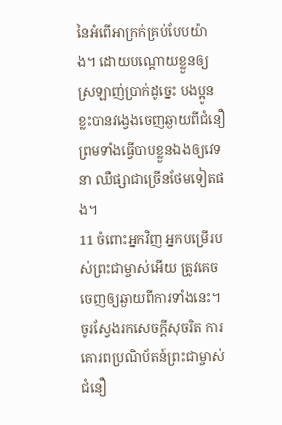នៃអំពើអាក្រក់គ្រប់បែបយ៉ាង។ ដោយបណ្ដោយខ្លួនឲ្យស្រឡាញ់ប្រាក់ដូច្នេះ បងប្អូនខ្លះបានវង្វេងចេញឆ្ងាយពីជំនឿ ព្រមទាំងធ្វើបាបខ្លួនឯងឲ្យវេទនា ឈឺផ្សាជាច្រើនថែមទៀតផង។
11 ចំពោះអ្នកវិញ អ្នកបម្រើរបស់ព្រះជាម្ចាស់អើយ ត្រូវគេចចេញឲ្យឆ្ងាយពីការទាំងនេះ។ ចូរស្វែងរកសេចក្ដីសុចរិត ការគោរពប្រណិប័តន៍ព្រះជាម្ចាស់ ជំនឿ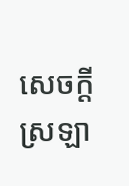សេចក្ដីស្រឡា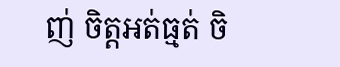ញ់ ចិត្តអត់ធ្មត់ ចិ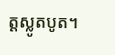ត្តស្លូតបូត។